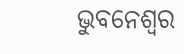ଭୁବନେଶ୍ୱର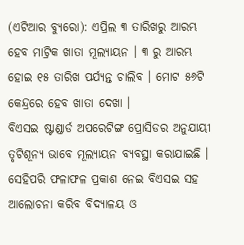(ଏଟିଆର ବ୍ୟୁରୋ): ଏପ୍ରିଲ ୩ ତାରିଖରୁ ଆରମ୍ଭ ହେବ ମାଟ୍ରିକ ଖାତା ମୂଲ୍ୟାୟନ । ୩ ରୁ ଆରମ୍ଭ ହୋଇ ୧୫ ତାରିଖ ପର୍ଯ୍ୟନ୍ତ ଚାଲିବ । ମୋଟ ୫୬ଟି କେନ୍ଦ୍ରରେ ହେବ ଖାତା ଦେଖା ।
ବିଏସଇ ଷ୍ଟାଣ୍ଡାର୍ଡ ଅପରେଟିଙ୍ଗ ପ୍ରୋସିଡର ଅନୁଯାୟୀ ତୃଟିଶୂନ୍ୟ ଭାବେ ମୂଲ୍ୟାୟନ ବ୍ୟବସ୍ଥା କରାଯାଇଛି । ସେହିପରି ଫଳାଫଳ ପ୍ରକାଶ ନେଇ ବିଏସଇ ସହ ଆଲୋଚନା କରିବ ବିଦ୍ୟାଳୟ ଓ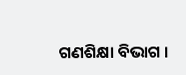ଗଣଶିକ୍ଷା ବିଭାଗ ।